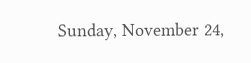Sunday, November 24,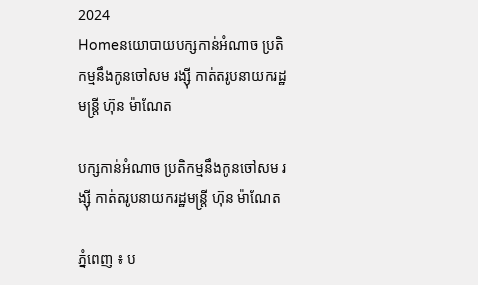2024
Homeនយោបាយបក្សកាន់អំណាច ប្រតិកម្មនឹងកូនចៅសម រង្ស៊ី កាត់តរូបនាយករដ្ឋមន្ត្រី ហ៊ុន ម៉ាណែត

បក្សកាន់អំណាច ប្រតិកម្មនឹងកូនចៅសម រង្ស៊ី កាត់តរូបនាយករដ្ឋមន្ត្រី ហ៊ុន ម៉ាណែត

ភ្នំពេញ ៖ ប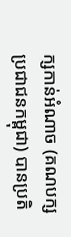ក្សកាន់អំណាច (គណបក្សប្រជាជនកម្ពុជា) បានប្រតិ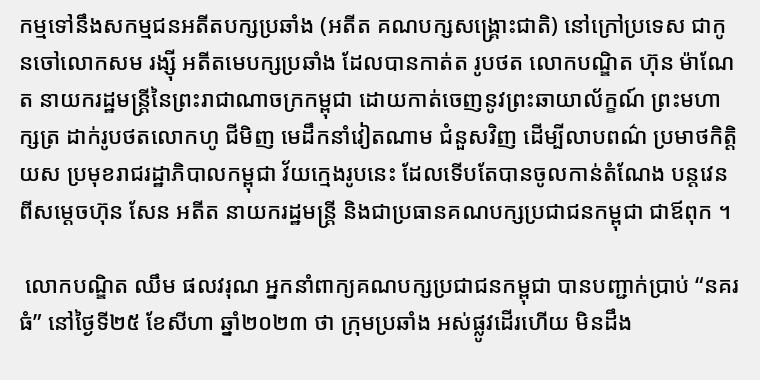កម្មទៅនឹងសកម្មជនអតីតបក្សប្រឆាំង (អតីត គណបក្សសង្រ្គោះជាតិ) នៅក្រៅប្រទេស ជាកូនចៅលោកសម រង្ស៊ី អតីតមេបក្សប្រឆាំង ដែលបានកាត់ត រូបថត លោកបណ្ឌិត ហ៊ុន ម៉ាណែត នាយករដ្ឋមន្ត្រីនៃព្រះរាជាណាចក្រកម្ពុជា ដោយកាត់ចេញនូវព្រះឆាយាល័ក្ខណ៍ ព្រះមហាក្សត្រ ដាក់រូបថតលោកហូ ជីមិញ មេដឹកនាំវៀតណាម ជំនួសវិញ ដើម្បីលាបពណ៌ ប្រមាថកិត្តិយស ប្រមុខរាជរដ្ឋាភិបាលកម្ពុជា វ័យក្មេងរូបនេះ ដែលទើបតែបានចូលកាន់តំណែង បន្តវេនពីសម្ដេចហ៊ុន សែន អតីត នាយករដ្ឋមន្ត្រី និងជាប្រធានគណបក្សប្រជាជនកម្ពុជា ជាឪពុក ។

 លោកបណ្ឌិត ឈឹម ផលវរុណ អ្នកនាំពាក្យគណបក្សប្រជាជនកម្ពុជា បានបញ្ជាក់ប្រាប់ “នគរធំ” នៅថ្ងៃទី២៥ ខែសីហា ឆ្នាំ២០២៣ ថា ក្រុមប្រឆាំង អស់ផ្លូវដើរហើយ មិនដឹង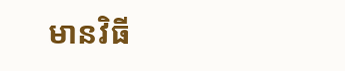មានវិធី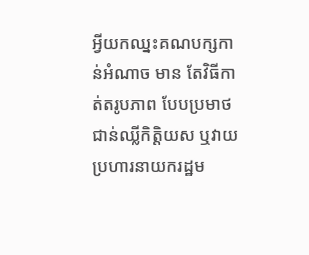អ្វីយកឈ្នះគណបក្សកាន់អំណាច មាន តែវិធីកាត់តរូបភាព បែបប្រមាថ ជាន់ឈ្លីកិត្តិយស ឬវាយប្រហារនាយករដ្ឋម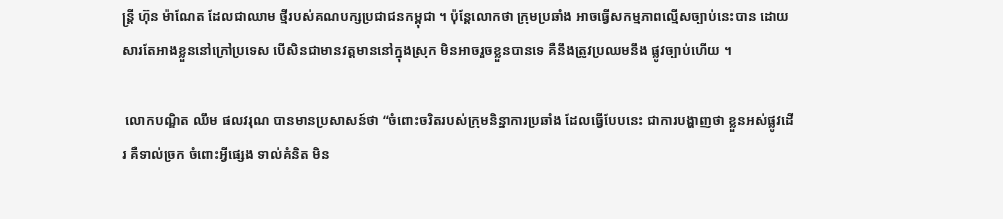ន្រ្តី ហ៊ុន ម៉ាណែត ដែលជាឈាម ថ្មីរបស់គណបក្សប្រជាជនកម្ពុជា ។ ប៉ុន្តែលោកថា ក្រុមប្រឆាំង អាចធ្វើសកម្មភាពល្មើសច្បាប់នេះបាន ដោយ សារតែអាងខ្លួននៅក្រៅប្រទេស បើសិនជាមានវត្តមាននៅក្នុងស្រុក មិនអាចរួចខ្លួនបានទេ គឺនឹងត្រូវប្រឈមនឹង ផ្លូវច្បាប់ហើយ ។

 លោកបណ្ឌិត ឈឹម ផលវរុណ បានមានប្រសាសន៍ថា “ចំពោះចរិតរបស់ក្រុមនិន្នាការប្រឆាំង ដែលធ្វើបែបនេះ ជាការបង្ហាញថា ខ្លួនអស់ផ្លូវដើរ គឺទាល់ច្រក ចំពោះអ្វីផ្សេង ទាល់គំនិត មិន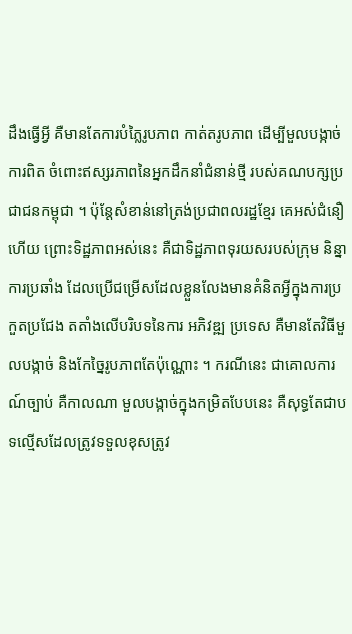ដឹងធ្វើអ្វី គឺមានតែការបំភ្លៃរូបភាព កាត់តរូបភាព ដើម្បីមួលបង្កាច់ការពិត ចំពោះឥស្សរភាពនៃអ្នកដឹកនាំជំនាន់ថ្មី របស់គណបក្សប្រជាជនកម្ពុជា ។ ប៉ុន្តែសំខាន់នៅត្រង់ប្រជាពលរដ្ឋខ្មែរ គេអស់ជំនឿហើយ ព្រោះទិដ្ឋភាពអស់នេះ គឺជាទិដ្ឋភាពទុរយសរបស់ក្រុម និន្នាការប្រឆាំង ដែលប្រើជម្រើសដែលខ្លួនលែងមានគំនិតអ្វីក្នុងការប្រកួតប្រជែង តតាំងលើបរិបទនៃការ អភិវឌ្ឍ ប្រទេស គឺមានតែវិធីមួលបង្កាច់ និងកែច្នៃរូបភាពតែប៉ុណ្ណោះ ។ ករណីនេះ ជាគោលការណ៍ច្បាប់ គឺកាលណា មួលបង្កាច់ក្នុងកម្រិតបែបនេះ គឺសុទ្ធតែជាបទល្មើសដែលត្រូវទទួលខុសត្រូវ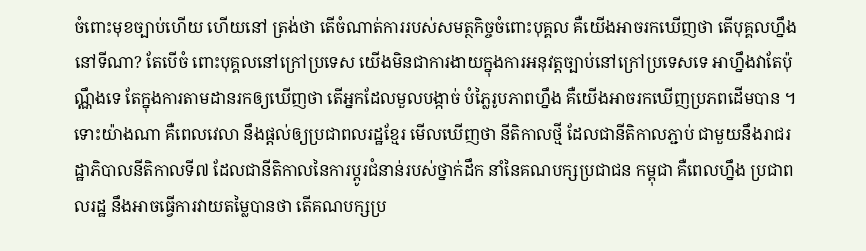ចំពោះមុខច្បាប់ហើយ ហើយនៅ ត្រង់ថា តើចំណាត់ការរបស់សមត្ថកិច្ចចំពោះបុគ្គល គឺយើងអាចរកឃើញថា តើបុគ្គលហ្នឹងនៅទីណា? តែបើចំ ពោះបុគ្គលនៅក្រៅប្រទេស យើងមិនជាការងាយក្នុងការអនុវត្តច្បាប់នៅក្រៅប្រទេសទេ អាហ្នឹងវាតែប៉ុណ្ណឹងទេ តែក្នុងការតាមដានរកឲ្យឃើញថា តើអ្នកដែលមួលបង្កាច់ បំភ្លៃរូបភាពហ្នឹង គឺយើងអាចរកឃើញប្រភពដើមបាន ។ ទោះយ៉ាងណា គឺពេលវេលា នឹងផ្ដល់ឲ្យប្រជាពលរដ្ឋខ្មែរ មើលឃើញថា នីតិកាលថ្មី ដែលជានីតិកាលភ្ជាប់ ជាមួយនឹងរាជរដ្ឋាភិបាលនីតិកាលទី៧ ដែលជានីតិកាលនៃការប្ដូរជំនាន់របស់ថ្នាក់ដឹក នាំនៃគណបក្សប្រជាជន កម្ពុជា គឺពេលហ្នឹង ប្រជាពលរដ្ឋ នឹងអាចធ្វើការវាយតម្លៃបានថា តើគណបក្សប្រ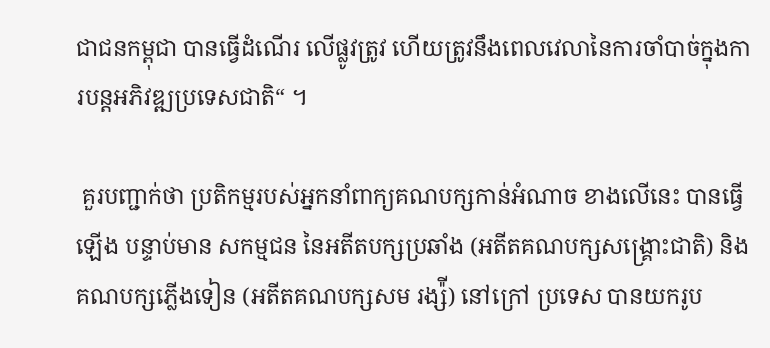ជាជនកម្ពុជា បានធ្វើដំណើរ លើផ្លូវត្រូវ ហើយត្រូវនឹងពេលវេលានៃការចាំបាច់ក្នុងការបន្តអភិវឌ្ឍប្រទេសជាតិ“ ។

 គួរបញ្ជាក់ថា ប្រតិកម្មរបស់អ្នកនាំពាក្យគណបក្សកាន់អំណាច ខាងលើនេះ បានធ្វើឡើង បន្ទាប់មាន សកម្មជន នៃអតីតបក្សប្រឆាំង (អតីតគណបក្សសង្គ្រោះជាតិ) និងគណបក្សភ្លើងទៀន (អតីតគណបក្សសម រង្ស៉ី) នៅក្រៅ ប្រទេស បានយករូប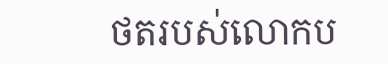ថតរបស់លោកប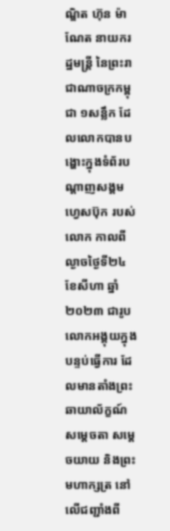ណ្ឌិត ហ៊ុន ម៉ាណែត នាយករដ្ឋមន្រ្តី នៃព្រះរាជាណាចក្រកម្ពុជា ១សន្លឹក ដែលលោកបានបង្ហោះក្នុងទំព័របណ្តាញសង្គម ហ្វេសប៊ុក របស់លោក កាលពីល្ងាចថ្ងៃទី២៤ ខែសីហា ឆ្នាំ២០២៣ ជារូបលោកអង្គុយក្នុងបន្ទប់ធ្វើការ ដែលមានតាំងព្រះឆាយាល័ក្ខណ៍សម្ដេចតា សម្ដេចយាយ និងព្រះមហាក្សត្រ នៅលើជញ្ជាំងពី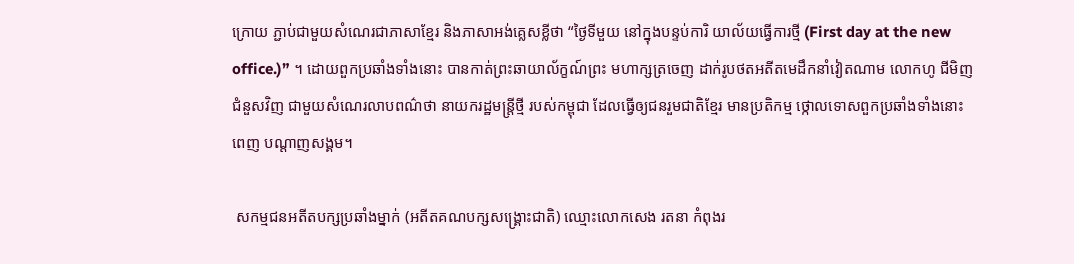ក្រោយ ភ្ជាប់ជាមួយសំណេរជាភាសាខ្មែរ និងភាសាអង់គ្លេសខ្លីថា “ថ្ងៃទីមួយ នៅក្នុងបន្ទប់ការិ យាល័យធ្វើការថ្មី (First day at the new office.)” ។ ដោយពួកប្រឆាំងទាំងនោះ បានកាត់ព្រះឆាយាល័ក្ខណ៍ព្រះ មហាក្សត្រចេញ ដាក់រូបថតអតីតមេដឹកនាំវៀតណាម លោកហូ ជីមិញ ជំនួសវិញ ជាមួយសំណេរលាបពណ៌ថា នាយករដ្ឋមន្ត្រីថ្មី របស់កម្ពុជា ដែលធ្វើឲ្យជនរួមជាតិខ្មែរ មានប្រតិកម្ម ថ្កោលទោសពួកប្រឆាំងទាំងនោះ ពេញ បណ្តាញសង្គម។

 សកម្មជនអតីតបក្សប្រឆាំងម្នាក់ (អតីតគណបក្សសង្រ្គោះជាតិ) ឈ្មោះលោកសេង រតនា កំពុងរ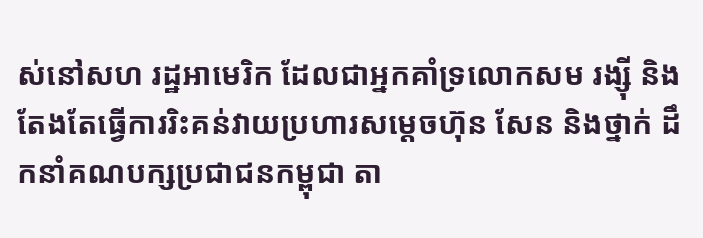ស់នៅសហ រដ្ឋអាមេរិក ដែលជាអ្នកគាំទ្រលោកសម រង្ស៊ី និងតែងតែធ្វើការរិះគន់វាយប្រហារសម្ដេចហ៊ុន សែន និងថ្នាក់ ដឹកនាំគណបក្សប្រជាជនកម្ពុជា តា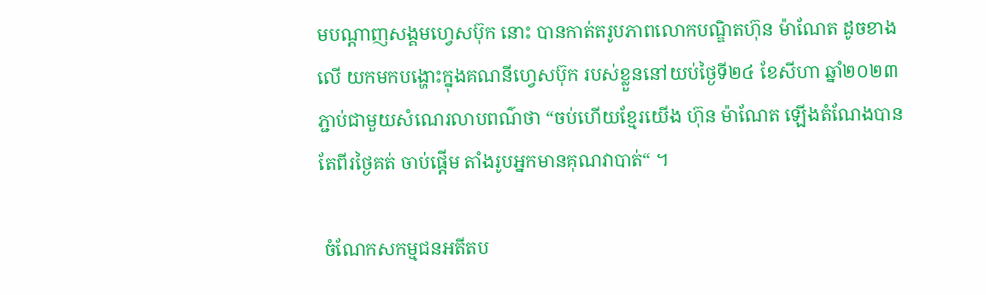មបណ្ដាញសង្គមហ្វេសប៊ុក នោះ បានកាត់តរូបភាពលោកបណ្ឌិតហ៊ុន ម៉ាណែត ដូចខាងលើ យកមកបង្ហោះក្នុងគណនីហ្វេសប៊ុក របស់ខ្លួននៅយប់ថ្ងៃទី២៤ ខែសីហា ឆ្នាំ២០២៣ ភ្ជាប់ជាមួយសំណេរលាបពណ៌ថា “ចប់ហើយខ្មែរយើង ហ៊ុន ម៉ាណែត ឡើងតំណែងបានតែពីរថ្ងៃគត់ ចាប់ផ្ដើម តាំងរូបអ្នកមានគុណវាបាត់“ ។

 ចំណែកសកម្មជនអតីតប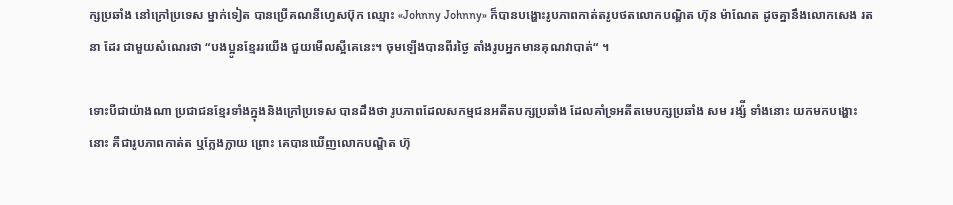ក្សប្រឆាំង នៅក្រៅប្រទេស ម្នាក់ទៀត បានប្រើគណនីហ្វេសប៊ុក ឈ្មោះ «Johnny Johnny» ក៏បានបង្ហោះរូបភាពកាត់តរូបថតលោកបណ្ឌិត ហ៊ុន ម៉ាណែត ដូចគ្នានឹងលោកសេង រតនា ដែរ ជាមួយសំណេរថា “បងប្អូនខ្មែររយើង ជួយមើលស្អីគេនេះ។ ចុមឡើងបានពីរថ្ងៃ តាំងរូបអ្នកមានគុណវាបាត់“ ។

ទោះបីជាយ៉ាងណា ប្រជាជនខ្មែរទាំងក្នុងនិងក្រៅប្រទេស បានដឹងថា រូបភាពដែលសកម្មជនអតីតបក្សប្រឆាំង ដែលគាំទ្រអតីតមេបក្សប្រឆាំង សម រង្ស៉ី ទាំងនោះ យកមកបង្ហោះនោះ គឺជារូបភាពកាត់ត ឬក្លែងក្លាយ ព្រោះ គេបានឃើញលោកបណ្ឌិត ហ៊ុ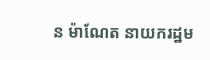ន ម៉ាណែត នាយករដ្ឋម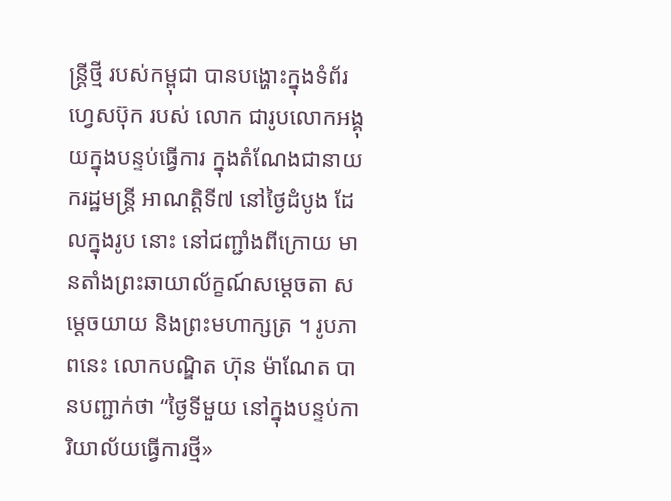ន្ត្រីថ្មី របស់កម្ពុជា បានបង្ហោះក្នុងទំព័រហ្វេសប៊ុក របស់ លោក ជារូបលោកអង្គុយក្នុងបន្ទប់ធ្វើការ ក្នុងតំណែងជានាយករដ្ឋមន្ត្រី អាណត្តិទី៧ នៅថ្ងៃដំបូង ដែលក្នុងរូប នោះ នៅជញ្ជាំងពីក្រោយ មានតាំងព្រះឆាយាល័ក្ខណ៍សម្ដេចតា សម្ដេចយាយ និងព្រះមហាក្សត្រ ។ រូបភាពនេះ លោកបណ្ឌិត ហ៊ុន ម៉ាណែត បានបញ្ជាក់ថា “ថ្ងៃទីមួយ នៅក្នុងបន្ទប់ការិយាល័យធ្វើការថ្មី»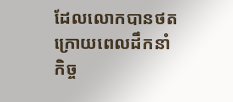ដែលលោកបានថត ក្រោយពេលដឹកនាំកិច្ច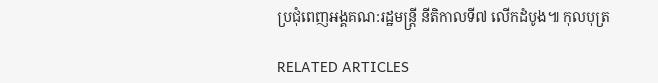ប្រជុំពេញអង្គគណ:រដ្ឋមន្ត្រី នីតិកាលទី៧ លើកដំបូង៕ កុលបុត្រ

RELATED ARTICLES